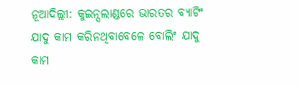ନୂଆଦିଲ୍ଲୀ: କୁଇନ୍ସଲାଣ୍ଡରେ ଭାରତର ବ୍ୟାଟିଂ ଯାଦୁ କାମ କରିନଥିବାବେଳେ ବୋଲିଂ ଯାଦୁ କାମ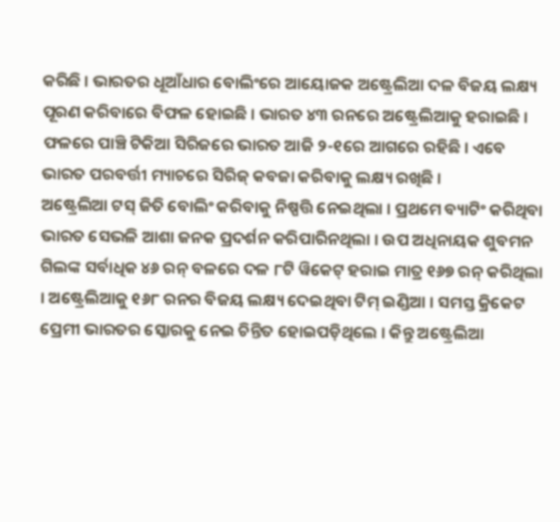କରିଛି । ଭାରତର ଧୂଆଁଧାର ବୋଲିଂରେ ଆୟୋଜକ ଅଷ୍ଟ୍ରେଲିଆ ଦଳ ବିଜୟ ଲକ୍ଷ୍ୟ ପୂରଣ କରିବାରେ ବିଫଳ ହୋଇଛି । ଭାରତ ୪୩ ରନରେ ଅଷ୍ଟ୍ରେଲିଆକୁ ହରାଇଛି । ଫଳରେ ପାଞ୍ଚି ଟିକିଆ ସିରିଜରେ ଭାରତ ଆଜି ୨-୧ରେ ଆଗରେ ରହିଛି । ଏବେ ଭାରତ ପରବର୍ତ୍ତୀ ମ୍ୟାଚରେ ସିରିଜ୍ କବଜା କରିବାକୁ ଲକ୍ଷ୍ୟ ରଖିଛି ।
ଅଷ୍ଟ୍ରେଲିଆ ଟସ୍ ଜିତି ବୋଲିଂ କରିବାକୁ ନିଷ୍ପତ୍ତି ନେଇଥିଲା । ପ୍ରଥମେ ବ୍ୟାଟିଂ କରିଥିବା ଭାରତ ସେଭଳି ଆଶା ଜନକ ପ୍ରଦର୍ଶନ କରିପାରିନଥିଲା । ଉପ ଅଧିନାୟକ ଶୁବମନ ଗିଲଙ୍କ ସର୍ବାଧିକ ୪୬ ରନ୍ ବଳରେ ଦଳ ୮ଟି ୱିକେଟ୍ ହରାଇ ମାତ୍ର ୧୬୭ ରନ୍ କରିଥିଲା । ଅଷ୍ଟ୍ରେଲିଆକୁ ୧୬୮ ରନର ବିଜୟ ଲକ୍ଷ୍ୟ ଦେଇଥିବା ଟିମ୍ ଇଣ୍ଡିଆ । ସମସ୍ତ କ୍ରିକେଟ ପ୍ରେମୀ ଭାରତର ସ୍କୋରକୁ ନେଇ ଚିନ୍ତିତ ହୋଇପଡ଼ିଥିଲେ । କିନ୍ତୁ ଅଷ୍ଟ୍ରେଲିଆ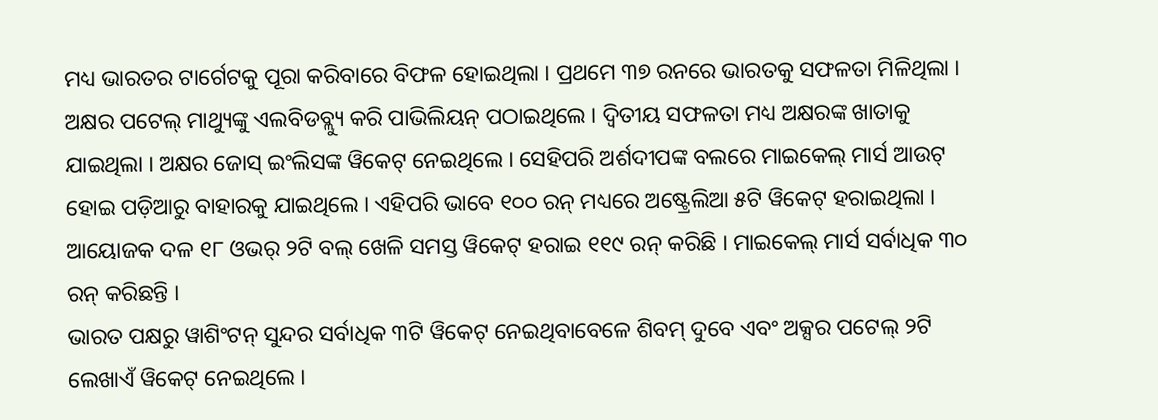ମଧ୍ୟ ଭାରତର ଟାର୍ଗେଟକୁ ପୂରା କରିବାରେ ବିଫଳ ହୋଇଥିଲା । ପ୍ରଥମେ ୩୭ ରନରେ ଭାରତକୁ ସଫଳତା ମିଳିଥିଲା । ଅକ୍ଷର ପଟେଲ୍ ମାଥ୍ୟୁଙ୍କୁ ଏଲବିଡବ୍ଲ୍ୟୁ କରି ପାଭିଲିୟନ୍ ପଠାଇଥିଲେ । ଦ୍ୱିତୀୟ ସଫଳତା ମଧ୍ୟ ଅକ୍ଷରଙ୍କ ଖାତାକୁ ଯାଇଥିଲା । ଅକ୍ଷର ଜୋସ୍ ଇଂଲିସଙ୍କ ୱିକେଟ୍ ନେଇଥିଲେ । ସେହିପରି ଅର୍ଶଦୀପଙ୍କ ବଲରେ ମାଇକେଲ୍ ମାର୍ସ ଆଉଟ୍ ହୋଇ ପଡ଼ିଆରୁ ବାହାରକୁ ଯାଇଥିଲେ । ଏହିପରି ଭାବେ ୧୦୦ ରନ୍ ମଧ୍ୟରେ ଅଷ୍ଟ୍ରେଲିଆ ୫ଟି ୱିକେଟ୍ ହରାଇଥିଲା । ଆୟୋଜକ ଦଳ ୧୮ ଓଭର୍ ୨ଟି ବଲ୍ ଖେଳି ସମସ୍ତ ୱିକେଟ୍ ହରାଇ ୧୧୯ ରନ୍ କରିଛି । ମାଇକେଲ୍ ମାର୍ସ ସର୍ବାଧିକ ୩୦ ରନ୍ କରିଛନ୍ତି ।
ଭାରତ ପକ୍ଷରୁ ୱାଶିଂଟନ୍ ସୁନ୍ଦର ସର୍ବାଧିକ ୩ଟି ୱିକେଟ୍ ନେଇଥିବାବେଳେ ଶିବମ୍ ଦୁବେ ଏବଂ ଅକ୍ସର ପଟେଲ୍ ୨ଟି ଲେଖାଏଁ ୱିକେଟ୍ ନେଇଥିଲେ ।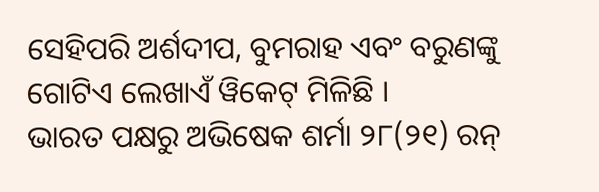ସେହିପରି ଅର୍ଶଦୀପ, ବୁମରାହ ଏବଂ ବରୁଣଙ୍କୁ ଗୋଟିଏ ଲେଖାଏଁ ୱିକେଟ୍ ମିଳିଛି ।
ଭାରତ ପକ୍ଷରୁ ଅଭିଷେକ ଶର୍ମା ୨୮(୨୧) ରନ୍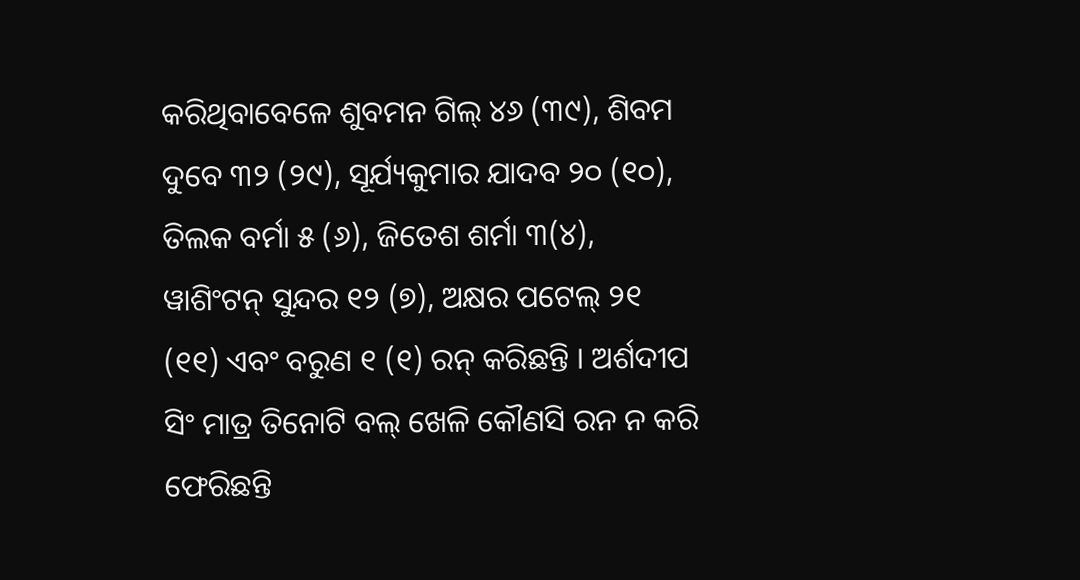କରିଥିବାବେଳେ ଶୁବମନ ଗିଲ୍ ୪୬ (୩୯), ଶିବମ ଦୁବେ ୩୨ (୨୯), ସୂର୍ଯ୍ୟକୁମାର ଯାଦବ ୨୦ (୧୦), ତିଲକ ବର୍ମା ୫ (୬), ଜିତେଶ ଶର୍ମା ୩(୪), ୱାଶିଂଟନ୍ ସୁନ୍ଦର ୧୨ (୭), ଅକ୍ଷର ପଟେଲ୍ ୨୧ (୧୧) ଏବଂ ବରୁଣ ୧ (୧) ରନ୍ କରିଛନ୍ତି । ଅର୍ଶଦୀପ ସିଂ ମାତ୍ର ତିନୋଟି ବଲ୍ ଖେଳି କୌଣସି ରନ ନ କରି ଫେରିଛନ୍ତି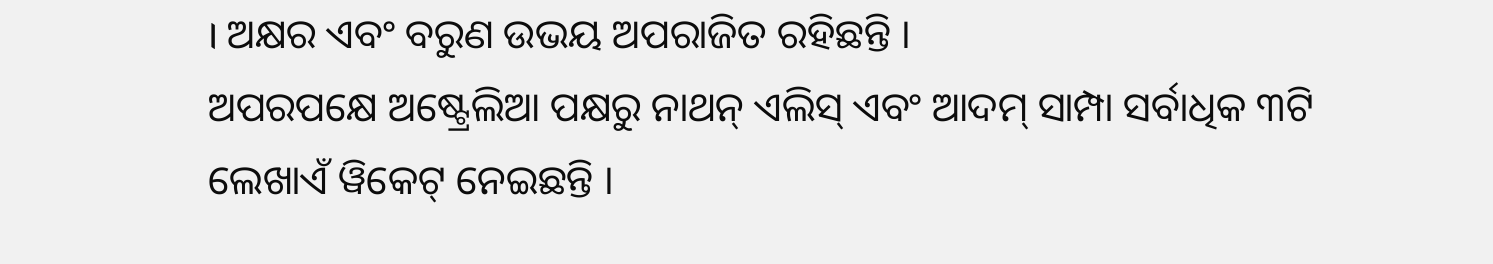। ଅକ୍ଷର ଏବଂ ବରୁଣ ଉଭୟ ଅପରାଜିତ ରହିଛନ୍ତି ।
ଅପରପକ୍ଷେ ଅଷ୍ଟ୍ରେଲିଆ ପକ୍ଷରୁ ନାଥନ୍ ଏଲିସ୍ ଏବଂ ଆଦମ୍ ସାମ୍ପା ସର୍ବାଧିକ ୩ଟି ଲେଖାଏଁ ୱିକେଟ୍ ନେଇଛନ୍ତି ।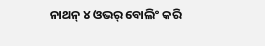ନାଥନ୍ ୪ ଓଭର୍ ବୋଲିଂ କରି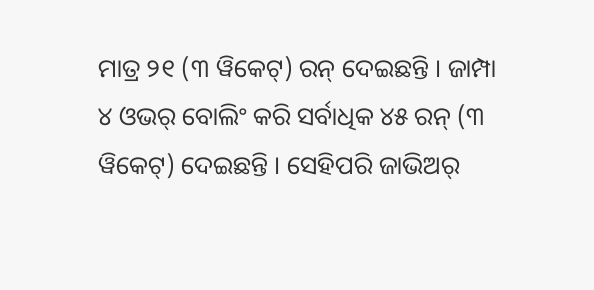ମାତ୍ର ୨୧ (୩ ୱିକେଟ୍) ରନ୍ ଦେଇଛନ୍ତି । ଜାମ୍ପା ୪ ଓଭର୍ ବୋଲିଂ କରି ସର୍ବାଧିକ ୪୫ ରନ୍ (୩ ୱିକେଟ୍) ଦେଇଛନ୍ତି । ସେହିପରି ଜାଭିଅର୍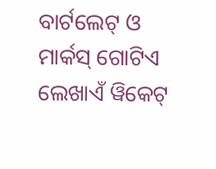ବାର୍ଟଲେଟ୍ ଓ ମାର୍କସ୍ ଗୋଟିଏ ଲେଖାଏଁ ୱିକେଟ୍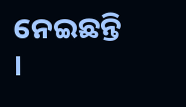ନେଇଛନ୍ତି ।